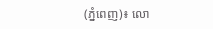(ភ្នំពេញ)៖ លោ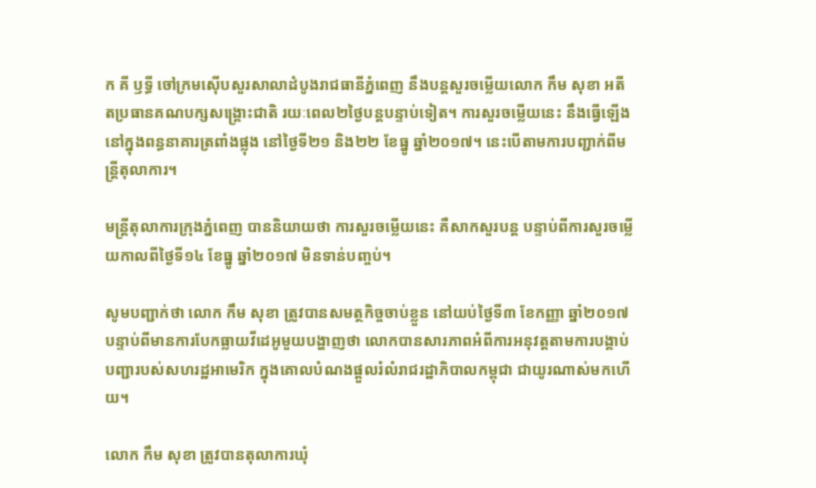ក គី ឫទ្ធី ចៅក្រមស៊ើបសួរសាលាដំបូងរាជធានីភ្នំពេញ នឹងបន្តសួរចម្លើយលោក កឹម សុខា អតីតប្រធានគណបក្សសង្គ្រោះជាតិ រយៈពេល២ថ្ងៃបន្តបន្ទាប់ទៀត។ ការសួរចម្លើយនេះ នឹងធ្វើឡើងនៅក្នុងពន្ធនាគារត្រពាំងផ្លុង នៅថ្ងៃទី២១ និង២២ ខែធ្នូ ឆ្នាំ២០១៧។ នេះបើតាមការបញ្ជាក់ពីមន្រ្តីតុលាការ។

មន្រ្តីតុលាការក្រុងភ្នំពេញ បាននិយាយថា ការសួរចម្លើយនេះ គឺសាកសួរបន្ត បន្ទាប់ពីការសួរចម្លើយកាលពីថ្ងៃទី១៤ ខែធ្នូ ឆ្នាំ២០១៧ មិនទាន់បញ្ចប់។

សូមបញ្ជាក់ថា លោក កឹម សុខា ត្រូវបានសមត្ថកិច្ចចាប់ខ្លួន នៅយប់ថ្ងៃទី៣ ខែកញ្ញា ឆ្នាំ២០១៧ បន្ទាប់ពីមានការបែកធ្លាយវីដេអូមួយបង្ហាញថា លោកបានសារភាពអំពីការអនុវត្តតាមការបង្គាប់បញ្ជារបស់សហរដ្ឋអាមេរិក ក្នុងគោលបំណងផ្តួលរំលំរាជរដ្ឋាភិបាលកម្ពុជា ជាយូរណាស់មកហើយ។

លោក កឹម សុខា ត្រូវបានតុលាការឃុំ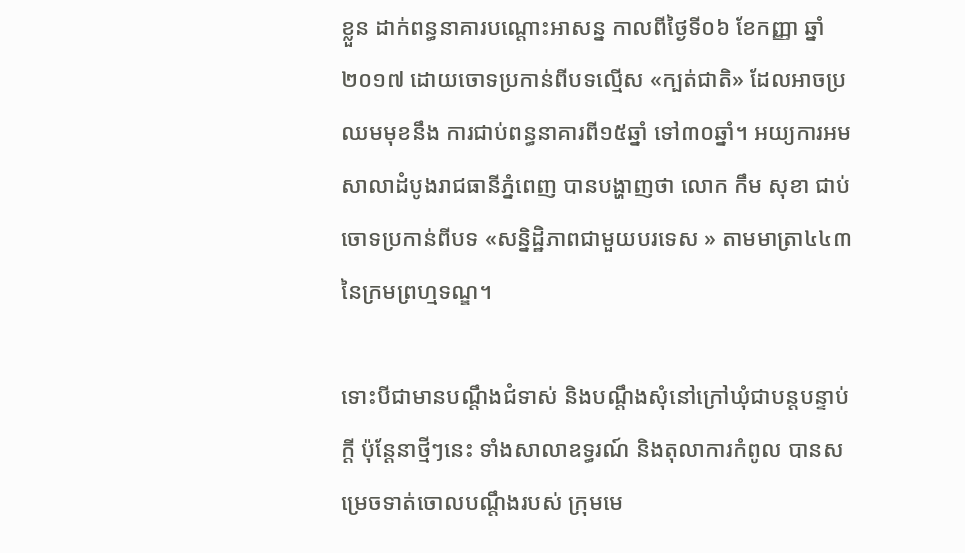ខ្លួន ដាក់ពន្ធនាគារបណ្តោះអាសន្ន កាលពីថ្ងៃទី០៦ ខែកញ្ញា ឆ្នាំ២០១៧ ដោយចោទប្រកាន់ពីបទល្មើស «ក្បត់ជាតិ» ដែលអាចប្រឈមមុខនឹង ការជាប់ពន្ធនាគារពី១៥ឆ្នាំ ទៅ៣០ឆ្នាំ។ អយ្យការអមសាលាដំបូងរាជធានីភ្នំពេញ បានបង្ហាញថា លោក កឹម សុខា ជាប់ចោទប្រកាន់ពីបទ «សន្និដ្ឋិភាពជាមួយបរទេស » តាមមាត្រា៤៤៣ នៃក្រមព្រហ្មទណ្ឌ។

ទោះបីជាមានបណ្តឹងជំទាស់ និងបណ្តឹងសុំនៅក្រៅឃុំជាបន្តបន្ទាប់ក្តី ប៉ុន្តែនាថ្មីៗនេះ ទាំងសាលាឧទ្ធរណ៍ និងតុលាការកំពូល បានសម្រេចទាត់ចោលបណ្តឹងរបស់ ក្រុមមេ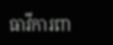ធាវីការពា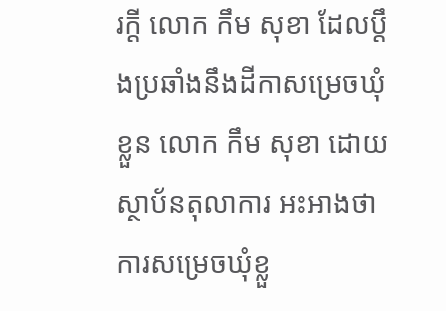រក្ដី លោក កឹម សុខា ដែលប្តឹងប្រឆាំងនឹងដីកាសម្រេចឃុំខ្លួន លោក កឹម សុខា ដោយស្ថាប័នតុលាការ អះអាងថា ការសម្រេចឃុំខ្លួ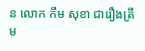ន លោក កឹម សុខា ជារឿងត្រឹម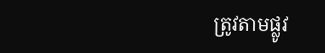ត្រូវតាមផ្លូវ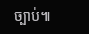ច្បាប់៕